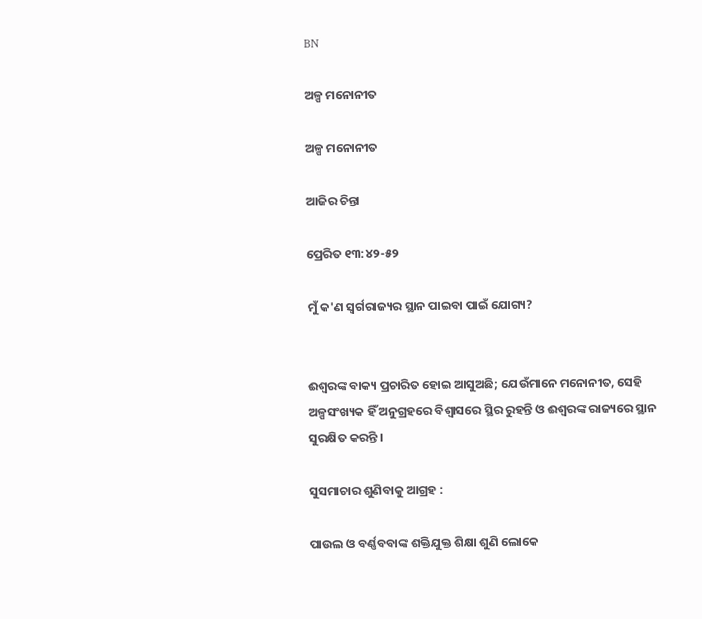BN

ଅଳ୍ପ ମନୋନୀତ

ଅଳ୍ପ ମନୋନୀତ

ଆଜିର ଚିନ୍ତା

ପ୍ରେରିତ ୧୩:୪୨-୫୨

ମୁଁ କ'ଣ ସ୍ୱର୍ଗରାଜ୍ୟର ସ୍ଥାନ ପାଇବା ପାଇଁ ଯୋଗ୍ୟ?


ଈଶ୍ୱରଙ୍କ ବାକ୍ୟ ପ୍ରଚାରିତ ହୋଇ ଆସୁଅଛି; ଯେଉଁମାନେ ମନୋନୀତ, ସେହି ଅଳ୍ପସଂଖ୍ୟକ ହିଁ ଅନୁଗ୍ରହରେ ବିଶ୍ଵାସରେ ସ୍ଥିର ରୁହନ୍ତି ଓ ଈଶ୍ୱରଙ୍କ ରାଜ୍ୟରେ ସ୍ଥାନ ସୁରକ୍ଷିତ କରନ୍ତି ।

ସୁସମାଚାର ଶୁଣିବାକୁ ଆଗ୍ରହ :

ପାଉଲ ଓ ବର୍ଣ୍ଣବବାଙ୍କ ଶକ୍ତିଯୁକ୍ତ ଶିକ୍ଷା ଶୁଣି ଲୋକେ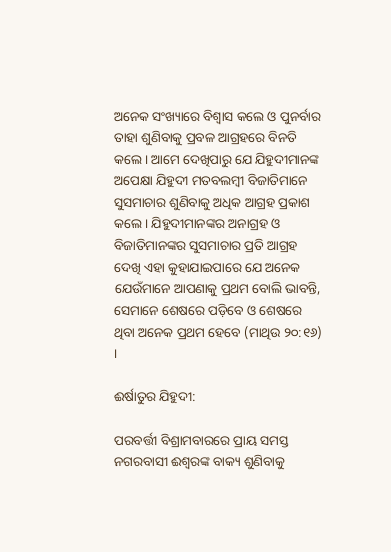ଅନେକ ସଂଖ୍ୟାରେ ବିଶ୍ଵାସ କଲେ ଓ ପୁନର୍ବାର ତାହା ଶୁଣିବାକୁ ପ୍ରବଳ ଆଗ୍ରହରେ ବିନତି କଲେ । ଆମେ ଦେଖିପାରୁ ଯେ ଯିହୁଦୀମାନଙ୍କ ଅପେକ୍ଷା ଯିହୁଦୀ ମତବଲମ୍ବୀ ବିଜାତିମାନେ ସୁସମାଚାର ଶୁଣିବାକୁ ଅଧିକ ଆଗ୍ରହ ପ୍ରକାଶ କଲେ । ଯିହୁଦୀମାନଙ୍କର ଅନାଗ୍ରହ ଓ ବିଜାତିମାନଙ୍କର ସୁସମାଚାର ପ୍ରତି ଆଗ୍ରହ ଦେଖି ଏହା କୁହାଯାଇପାରେ ଯେ ଅନେକ ଯେଉଁମାନେ ଆପଣାକୁ ପ୍ରଥମ ବୋଲି ଭାବନ୍ତି, ସେମାନେ ଶେଷରେ ପଡ଼ିବେ ଓ ଶେଷରେ ଥିବା ଅନେକ ପ୍ରଥମ ହେବେ (ମାଥିଉ ୨୦:୧୬) ।

ଈର୍ଷାତୁର ଯିହୁଦୀ:

ପରବର୍ତ୍ତୀ ବିଶ୍ରାମବାରରେ ପ୍ରାୟ ସମସ୍ତ ନଗରବାସୀ ଈଶ୍ୱରଙ୍କ ବାକ୍ୟ ଶୁଣିବାକୁ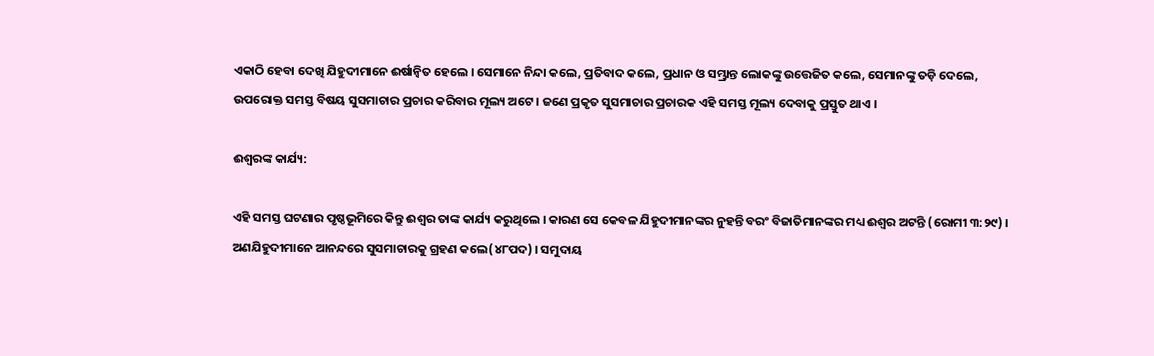ଏକାଠି ହେବା ଦେଖି ଯିହୁଦୀମାନେ ଈର୍ଷାନ୍ଵିତ ହେଲେ । ସେମାନେ ନିନ୍ଦା କଲେ, ପ୍ରତିବାଦ କଲେ, ପ୍ରଧାନ ଓ ସମ୍ଭ୍ରାନ୍ତ ଲୋକଙ୍କୁ ଉତ୍ତେଜିତ କଲେ, ସେମାନଙ୍କୁ ତଡ଼ି ଦେଲେ, ଉପରୋକ୍ତ ସମସ୍ତ ବିଷୟ ସୁସମାଚାର ପ୍ରଚାର କରିବାର ମୂଲ୍ୟ ଅଟେ । ଜଣେ ପ୍ରକୃତ ସୁସମାଚାର ପ୍ରଚାରକ ଏହି ସମସ୍ତ ମୂଲ୍ୟ ଦେବାକୁ ପ୍ରସ୍ତୁତ ଥାଏ ।

ଈଶ୍ୱରଙ୍କ କାର୍ଯ୍ୟ:

ଏହି ସମସ୍ତ ଘଟଣାର ପୃଷ୍ଠଭୂମିରେ କିନ୍ତୁ ଈଶ୍ଵର ତାଙ୍କ କାର୍ଯ୍ୟ କରୁଥିଲେ । କାରଣ ସେ କେବଳ ଯିହୁଦୀମାନଙ୍କର ନୁହନ୍ତି ବରଂ ବିଜାତିମାନଙ୍କର ମଧ୍ୟ ଈଶ୍ଵର ଅଟନ୍ତି (ରୋମୀ ୩:୨୯) । ଅଣଯିହୁଦୀମାନେ ଆନନ୍ଦରେ ସୁସମାଚାରକୁ ଗ୍ରହଣ କଲେ(୪୮ପଦ) । ସମୁଦାୟ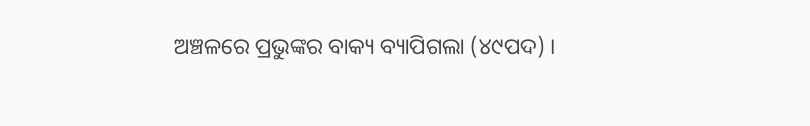ଅଞ୍ଚଳରେ ପ୍ରଭୁଙ୍କର ବାକ୍ୟ ବ୍ୟାପିଗଲା (୪୯ପଦ) ।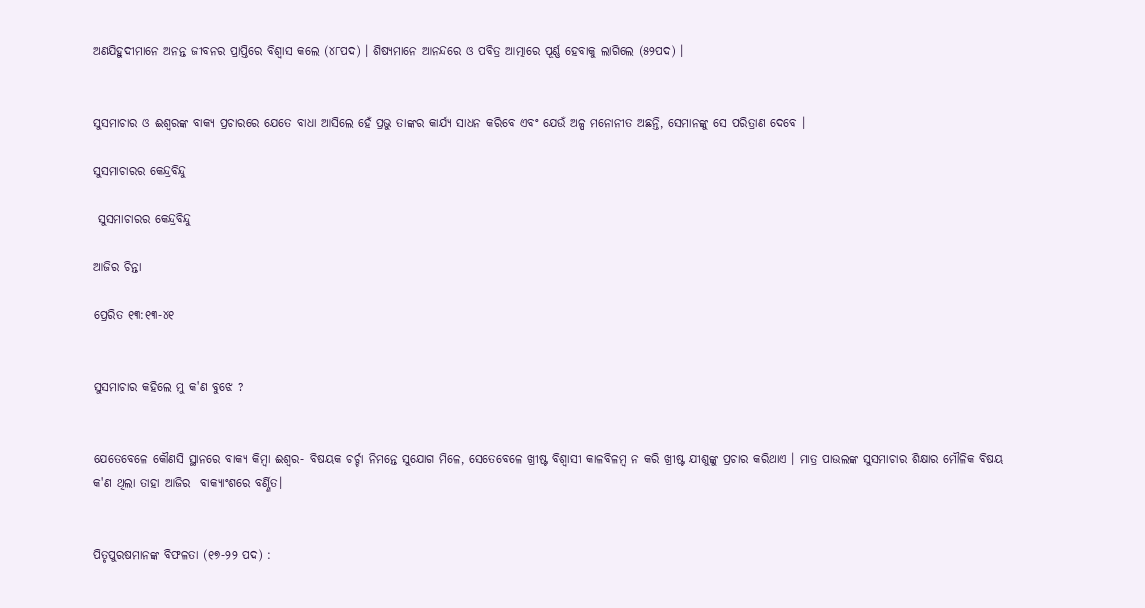ଅଣଯିହୁଦୀମାନେ ଅନନ୍ତ ଜୀବନର ପ୍ରାପ୍ତିରେ ବିଶ୍ଵାସ କଲେ (୪୮ପଦ) । ଶିଷ୍ୟମାନେ ଆନନ୍ଦରେ ଓ ପବିତ୍ର ଆତ୍ମାରେ ପୂର୍ଣ୍ଣ ହେବାକୁ ଲାଗିଲେ (୫୨ପଦ) ।


ସୁସମାଚାର ଓ ଈଶ୍ୱରଙ୍କ ବାକ୍ୟ ପ୍ରଚାରରେ ଯେତେ ବାଧା ଆସିଲେ ହେଁ ପ୍ରଭୁ ତାଙ୍କର କାର୍ଯ୍ୟ ସାଧନ କରିବେ ଏବଂ ଯେଉଁ ଅଳ୍ପ ମନୋନୀତ ଅଛନ୍ତି, ସେମାନଙ୍କୁ ସେ ପରିତ୍ରାଣ ଦେବେ ।

ସୁସମାଚାରର କେନ୍ଦ୍ରବିନ୍ଦୁ

 ସୁସମାଚାରର କେନ୍ଦ୍ରବିନ୍ଦୁ

ଆଜିର ଚିନ୍ତା

ପ୍ରେରିତ ୧୩:୧୩-୪୧


ସୁସମାଚାର କହିଲେ ମୁ କ'ଣ ବୁଝେ ?


ଯେତେବେଳେ କୌଣସି ସ୍ଥାନରେ ବାକ୍ୟ କିମ୍ବା ଈଶ୍ୱର- ବିଷୟକ ଚର୍ଚ୍ଚା ନିମନ୍ତେ ସୁଯୋଗ ମିଳେ, ସେତେବେଳେ ଖ୍ରୀଷ୍ଟ ବିଶ୍ବାସୀ କାଳବିଳମ୍ବ ନ କରି ଖ୍ରୀଷ୍ଟ ଯୀଶୁଙ୍କୁ ପ୍ରଚାର କରିଥାଏ । ମାତ୍ର ପାଉଲଙ୍କ ସୁସମାଚାର ଶିକ୍ଷାର ମୌଳିକ ବିଷୟ କ'ଣ ଥିଲା ତାହା ଆଜିର  ବାକ୍ୟାଂଶରେ ବର୍ଣ୍ଣିତ।


ପିତୃପୁରଷମାନଙ୍କ ବିଫଳତା (୧୭-୨୨ ପଦ) :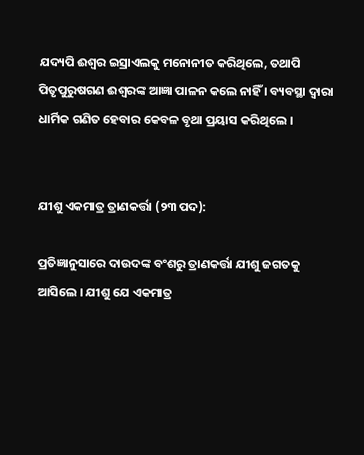ଯଦ୍ୟପି ଈଶ୍ୱର ଇସ୍ରାଏଲକୁ ମନୋନୀତ କରିଥିଲେ, ତଥାପି ପିତୃପୁରୁଷଗଣ ଈଶ୍ୱରଙ୍କ ଆଜ୍ଞା ପାଳନ କଲେ ନାହିଁ । ବ୍ୟବସ୍ଥା ଦ୍ଵାରା ଧାର୍ମିକ ଗଣିତ ହେବାର କେବଳ ବୃଥା ପ୍ରୟାସ କରିଥିଲେ ।


ଯୀଶୁ ଏକମାତ୍ର ତ୍ରାଣକର୍ତ୍ତା (୨୩ ପଦ):

ପ୍ରତିଜ୍ଞାନୁସାରେ ଦାଉଦଙ୍କ ବଂଶରୁ ତ୍ରାଣକର୍ତ୍ତା ଯୀଶୁ ଜଗତକୁ ଆସିଲେ । ଯୀଶୁ ଯେ ଏକମାତ୍ର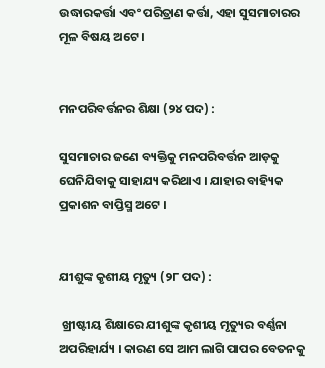ଉଦ୍ଧାରକର୍ତ୍ତା ଏବଂ ପରିତ୍ରାଣ କର୍ତ୍ତା, ଏହା ସୁସମାଚାରର ମୂଳ ବିଷୟ ଅଟେ ।


ମନପରିବର୍ତ୍ତନର ଶିକ୍ଷା (୨୪ ପଦ) :

ସୁସମାଚାର ଜଣେ ବ୍ୟକ୍ତିକୁ ମନପରିବର୍ତ୍ତନ ଆଡ଼କୁ ଘେନିଯିବାକୁ ସାହାଯ୍ୟ କରିଥାଏ । ଯାହାର ବାହ୍ୟିକ ପ୍ରକାଶନ ବାପ୍ତିସ୍ମ ଅଟେ ।


ଯୀଶୁଙ୍କ କୃଶୀୟ ମୃତ୍ୟୁ (୨୮ ପଦ) :

 ଖ୍ରୀଷ୍ଟୀୟ ଶିକ୍ଷାରେ ଯୀଶୁଙ୍କ କୃଶୀୟ ମୃତ୍ୟୁର ବର୍ଣ୍ଣନା ଅପରିହାର୍ଯ୍ୟ । କାରଣ ସେ ଆମ ଲାଗି ପାପର ବେତନକୁ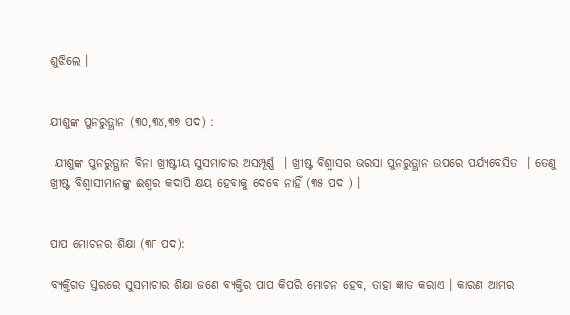ଶୁଝିଲେ ।


ଯୀଶୁଙ୍କ ପୁନରୁତ୍ଥାନ (୩୦,୩୪,୩୭ ପଦ) :

 ଯୀଶୁଙ୍କ ପୁନରୁତ୍ଥାନ ବିନା ଖ୍ରୀଷ୍ଟୀୟ ସୁସମାଚାର ଅସମ୍ପୂର୍ଣ୍ଣ  । ଖ୍ରୀଷ୍ଟ ବିଶ୍ବାସର ଭରସା ପୁନରୁତ୍ଥାନ ଉପରେ ପର୍ଯ୍ୟବେସିତ  । ତେଣୁ ଖ୍ରୀଷ୍ଟ ବିଶ୍ବାସୀମାନଙ୍କୁ ଈଶ୍ଵର କଦାପି କ୍ଷୟ ହେବାକୁ ଦେବେ ନାହିଁ (୩୫ ପଦ ) ।


ପାପ ମୋଚନର ଶିକ୍ଷା (୩୮ ପଦ):

ବ୍ୟକ୍ତିଗତ ସ୍ତରରେ ସୁସମାଚାର ଶିକ୍ଷା ଜଣେ ବ୍ୟକ୍ତିର ପାପ କିପରି ମୋଚନ ହେବ, ତାହା ଜ୍ଞାତ କରାଏ । କାରଣ ଆମର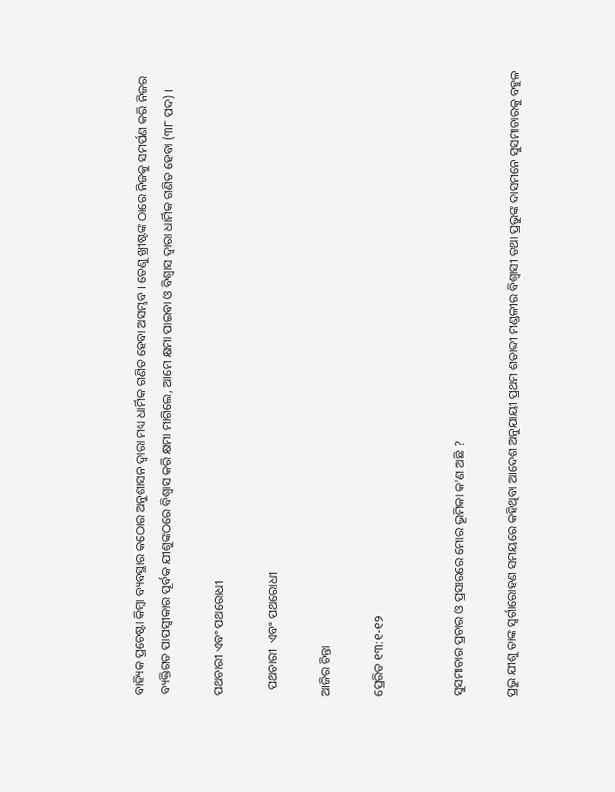ବାହ୍ୟିକ ପ୍ରଚେଷ୍ଟା କିମ୍ବା ବ୍ୟବସ୍ଥାର କଠୋର ଅନୁଶାସନ ଦ୍ଵାରା ମଧ୍ୟ ଧାର୍ମିକ ଗଣିତ ହେବା ଅସମ୍ଭବ । ତେଣୁ ଖ୍ରୀଷ୍ଟଙ୍କ ଠାରେ ନିଜକୁ ସମର୍ପଣ କରି ନିଜର ବ୍ୟକ୍ତିଗତ ପାପସ୍ଵୀକାର ପୂର୍ବକ ଯୀଶୁଙ୍କଠରେ ବିଶ୍ଵାସ କରି କ୍ଷମା ମାଗିଲେ, ଆମେ କ୍ଷମା ପାଇବା ଓ ବିଶ୍ଵାସ ଦ୍ଵାରା ଧାର୍ମିକ ଗଣିତ ହେବା (୩୮ ପଦ) ।

ପଥଚାରୀ ଏବଂ ପଥରୋଧୀ

  ପଥଚାରୀ  ଏବଂ ପଥରୋଧୀ

ଆଜିର ଚିନ୍ତା

ପ୍ରେରିତ ୧୩:୧-୧୨


ସୁସମାଚାର ପ୍ରଚାର ଓ ପ୍ରସାରରେ ମୋର ଭୂମିକା କ'ଣ ଅଛି ?

ପ୍ରଭୁ ଯୀଶୁ ତାଙ୍କ ସ୍ଵର୍ଗାରୋହଣ ସମୟରେ କହିଥିବା ଆଦେଶ ଅନୁଯାୟୀ ପ୍ରଥମ ଶତାବ୍ଦୀ ମଣ୍ଡଳୀର ବିଶ୍ବାସୀ ତଥା ପ୍ରଭୁଙ୍କ ଦାସମନେ ସୁସମାଚାରକୁ ବହୁଳ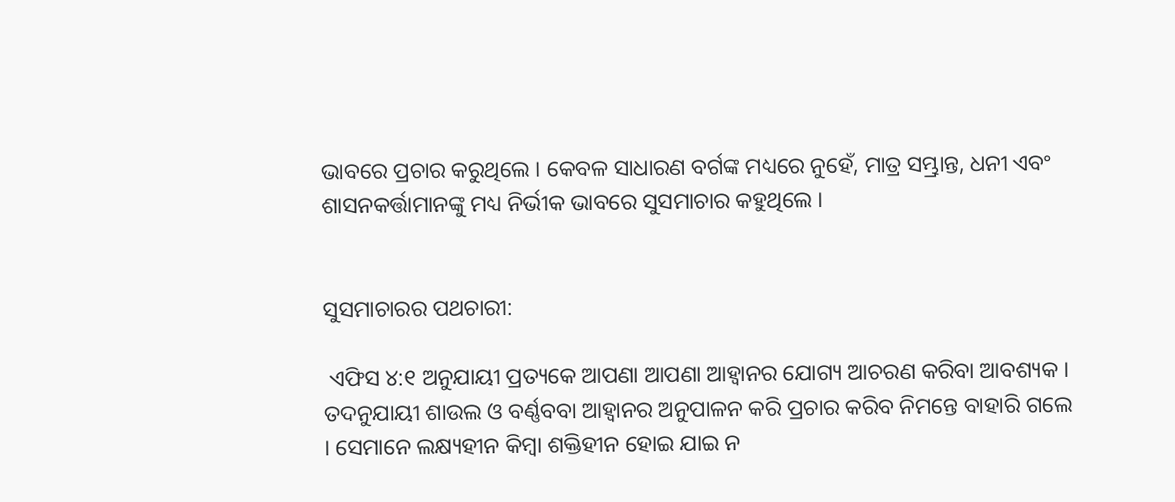ଭାବରେ ପ୍ରଚାର କରୁଥିଲେ । କେବଳ ସାଧାରଣ ବର୍ଗଙ୍କ ମଧ୍ୟରେ ନୁହେଁ, ମାତ୍ର ସମ୍ଭ୍ରାନ୍ତ, ଧନୀ ଏବଂ ଶାସନକର୍ତ୍ତାମାନଙ୍କୁ ମଧ୍ୟ ନିର୍ଭୀକ ଭାବରେ ସୁସମାଚାର କହୁଥିଲେ ।


ସୁସମାଚାରର ପଥଚାରୀ:

 ଏଫିସ ୪:୧ ଅନୁଯାୟୀ ପ୍ରତ୍ୟକେ ଆପଣା ଆପଣା ଆହ୍ୱାନର ଯୋଗ୍ୟ ଆଚରଣ କରିବା ଆବଶ୍ୟକ । ତଦନୁଯାୟୀ ଶାଉଲ ଓ ବର୍ଣ୍ଣବବା ଆହ୍ୱାନର ଅନୁପାଳନ କରି ପ୍ରଚାର କରିବ ନିମନ୍ତେ ବାହାରି ଗଲେ । ସେମାନେ ଲକ୍ଷ୍ୟହୀନ କିମ୍ବା ଶକ୍ତିହୀନ ହୋଇ ଯାଇ ନ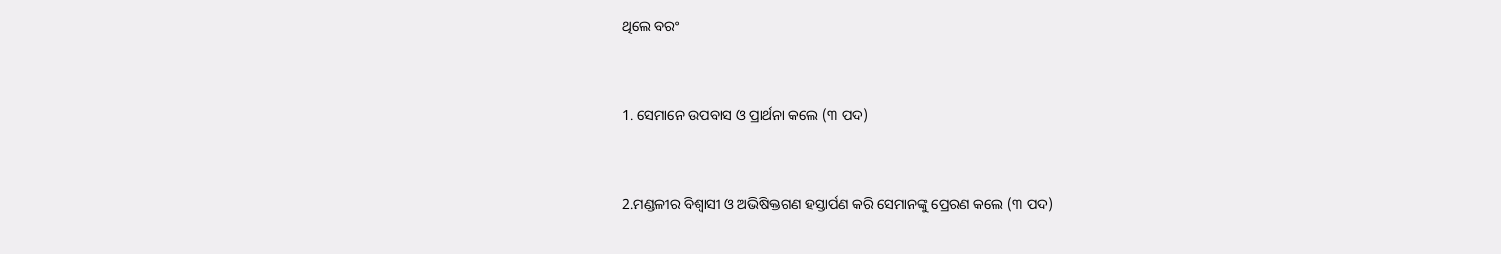ଥିଲେ ବରଂ


1. ସେମାନେ ଉପବାସ ଓ ପ୍ରାର୍ଥନା କଲେ (୩ ପଦ)


2.ମଣ୍ଡଳୀର ବିଶ୍ବାସୀ ଓ ଅଭିଷିକ୍ତଗଣ ହସ୍ତାର୍ପଣ କରି ସେମାନଙ୍କୁ ପ୍ରେରଣ କଲେ (୩ ପଦ)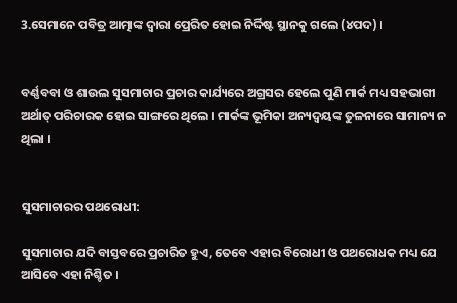3.ସେମାନେ ପବିତ୍ର ଆତ୍ମାଙ୍କ ଦ୍ଵାରା ପ୍ରେରିତ ହୋଇ ନିର୍ଦ୍ଦିଷ୍ଟ ସ୍ଥାନକୁ ଗଲେ (୪ପଦ) ।


ବର୍ଣ୍ଣବବା ଓ ଶାଉଲ ସୁସମାଚାର ପ୍ରଚାର କାର୍ଯ୍ୟରେ ଅଗ୍ରସର ହେଲେ ପୁଣି ମାର୍କ ମଧ୍ୟ ସହଭାଗୀ ଅର୍ଥାତ୍ ପରିଚାରକ ହୋଇ ସାଙ୍ଗରେ ଥିଲେ । ମାର୍କଙ୍କ ଭୂମିକା ଅନ୍ୟଦ୍ୱୟଙ୍କ ତୁଳନାରେ ସାମାନ୍ୟ ନ ଥିଲା ।


ସୁସମାଚାରର ପଥରୋଧୀ:

ସୁସମାଚାର ଯଦି ବାସ୍ତବରେ ପ୍ରଚାରିତ ହୁଏ, ତେବେ ଏହାର ବିରୋଧୀ ଓ ପଥରୋଧକ ମଧ୍ୟ ଯେ ଆସିବେ ଏହା ନିଶ୍ଚିତ ।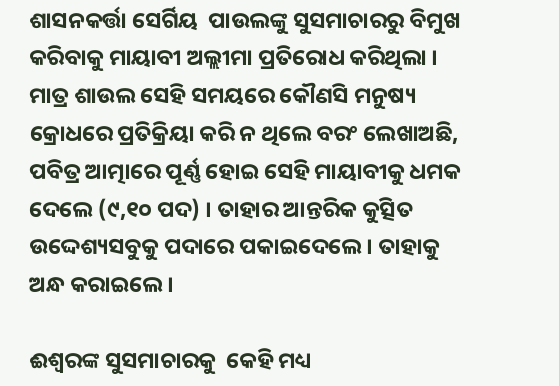ଶାସନକର୍ତ୍ତା ସେର୍ଗିୟ  ପାଉଲଙ୍କୁ ସୁସମାଚାରରୁ ବିମୁଖ କରିବାକୁ ମାୟାବୀ ଅଲ୍ଲୀମା ପ୍ରତିରୋଧ କରିଥିଲା । ମାତ୍ର ଶାଉଲ ସେହି ସମୟରେ କୌଣସି ମନୁଷ୍ୟ କ୍ରୋଧରେ ପ୍ରତିକ୍ରିୟା କରି ନ ଥିଲେ ବରଂ ଲେଖାଅଛି, ପବିତ୍ର ଆତ୍ମାରେ ପୂର୍ଣ୍ଣ ହୋଇ ସେହି ମାୟାବୀକୁ ଧମକ ଦେଲେ (୯,୧୦ ପଦ) । ତାହାର ଆନ୍ତରିକ କୁତ୍ସିତ ଉଦ୍ଦେଶ୍ୟସବୁକୁ ପଦାରେ ପକାଇଦେଲେ । ତାହାକୁ ଅନ୍ଧ କରାଇଲେ ।

ଈଶ୍ୱରଙ୍କ ସୁସମାଚାରକୁ  କେହି ମଧ୍ୟ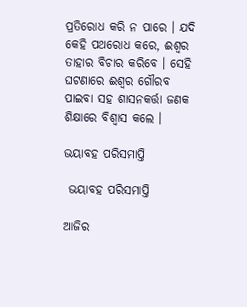ପ୍ରତିରୋଧ କରି ନ ପାରେ । ଯଦି କେହି ପଥରୋଧ କରେ, ଈଶ୍ୱର ତାହାର ବିଚାର କରିବେ । ସେହି ଘଟଣାରେ ଈଶ୍ୱର ଗୌରବ ପାଇବା ସହ ଶାସନକର୍ତ୍ତା ଜଣକ ଶିକ୍ଷାରେ ବିଶ୍ଵାସ କଲେ ।

ଭୟାବହ ପରିସମାପ୍ତି

 ଭୟାବହ ପରିସମାପ୍ତି

ଆଜିର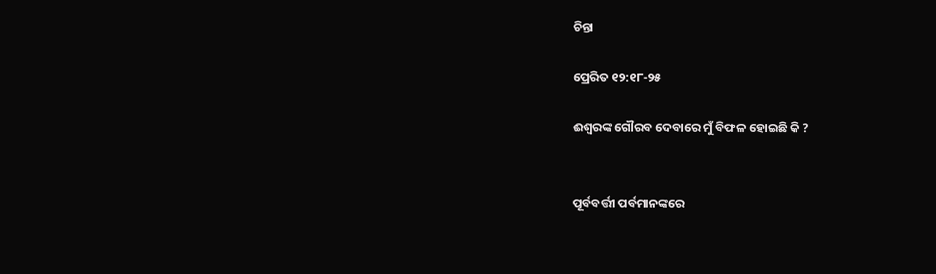ଚିନ୍ତା

ପ୍ରେରିତ ୧୨:୧୮-୨୫

ଈଶ୍ୱରଙ୍କ ଗୌରବ ଦେବାରେ ମୁଁ ବିଫଳ ହୋଇଛି କି ?


ପୂର୍ବବର୍ତ୍ତୀ ପର୍ବମାନଙ୍କରେ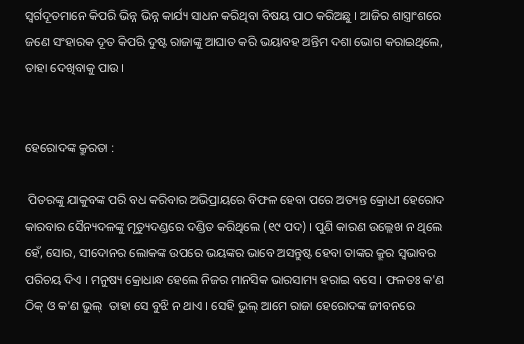ସ୍ୱର୍ଗଦୂତମାନେ କିପରି ଭିନ୍ନ ଭିନ୍ନ କାର୍ଯ୍ୟ ସାଧନ କରିଥିବା ବିଷୟ ପାଠ କରିଅଛୁ । ଆଜିର ଶାସ୍ତ୍ରାଂଶରେ ଜଣେ ସଂହାରକ ଦୂତ କିପରି ଦୁଷ୍ଟ ରାଜାଙ୍କୁ ଆଘାତ କରି ଭୟାବହ ଅନ୍ତିମ ଦଶା ଭୋଗ କରାଇଥିଲେ, ତାହା ଦେଖିବାକୁ ପାଉ ।


ହେରୋଦଙ୍କ କ୍ରୁରତା :

 ପିତରଙ୍କୁ ଯାକୁବଙ୍କ ପରି ବଧ କରିବାର ଅଭିପ୍ରାୟରେ ବିଫଳ ହେବା ପରେ ଅତ୍ୟନ୍ତ କ୍ରୋଧୀ ହେରୋଦ କାରବାର ସୈନ୍ୟଦଳଙ୍କୁ ମୃତ୍ୟୁଦଣ୍ଡରେ ଦଣ୍ଡିତ କରିଥିଲେ (୧୯ ପଦ) । ପୁଣି କାରଣ ଉଲ୍ଲେଖ ନ ଥିଲେ ହେଁ, ସୋର, ସୀଦୋନର ଲୋକଙ୍କ ଉପରେ ଭୟଙ୍କର ଭାବେ ଅସନ୍ତୁଷ୍ଟ ହେବା ତାଙ୍କର କ୍ରୂର ସ୍ୱଭାବର ପରିଚୟ ଦିଏ । ମନୁଷ୍ୟ କ୍ରୋଧାନ୍ଧ ହେଲେ ନିଜର ମାନସିକ ଭାରସାମ୍ୟ ହରାଇ ବସେ । ଫଳତଃ କ'ଣ ଠିକ୍ ଓ କ'ଣ ଭୁଲ୍  ତାହା ସେ ବୁଝି ନ ଥାଏ । ସେହି ଭୁଲ୍ ଆମେ ରାଜା ହେରୋଦଙ୍କ ଜୀବନରେ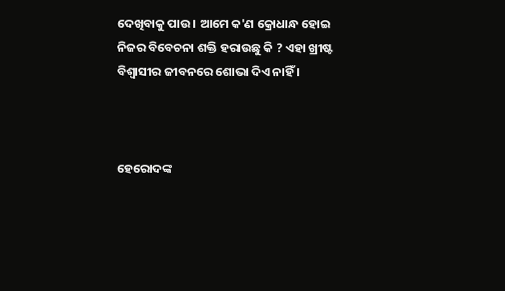ଦେଖିବାକୁ ପାଉ । ଆମେ କ'ଣ କ୍ରୋଧାନ୍ଧ ହୋଇ ନିଜର ବିବେଚନା ଶକ୍ତି ହରାଉଛୁ କି ? ଏହା ଖ୍ରୀଷ୍ଟ ବିଶ୍ଵାସୀର ଜୀବନରେ ଶୋଭା ଦିଏ ନାହିଁ ।



ହେରୋଦଙ୍କ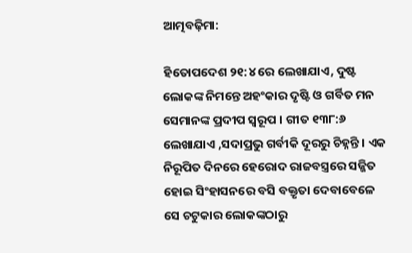ଆତ୍ମବଢ଼ିମା:

ହିତୋପଦେଶ ୨୧:୪ ରେ ଲେଖାଯାଏ, ଦୁଷ୍ଟ ଲୋକଙ୍କ ନିମନ୍ତେ ଅହଂକାର ଦୃଷ୍ଟି ଓ ଗର୍ବିତ ମନ ସେମାନଙ୍କ ପ୍ରଦୀପ ସ୍ୱରୂପ । ଗୀତ ୧୩୮:୬ ଲେଖାଯାଏ ,ସଦାପ୍ରଭୁ ଗର୍ବୀକି ଦୂରରୁ ଚିହ୍ନନ୍ତି । ଏକ ନିରୂପିତ ଦିନରେ ହେରୋଦ ରାଜବସ୍ତ୍ରରେ ସଜ୍ଜିତ ହୋଇ ସିଂହାସନରେ ବସି ବକ୍ତୃତା ଦେବାବେଳେ ସେ ଚଟୁକାର ଲୋକଙ୍କଠାରୁ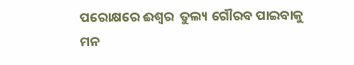ପରୋକ୍ଷରେ ଈଶ୍ୱର  ତୁଲ୍ୟ ଗୌରବ ପାଇବାକୁ ମନ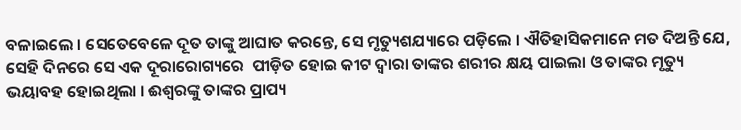ବଳାଇଲେ । ସେତେବେଳେ ଦୂତ ତାଙ୍କୁ ଆଘାତ କରନ୍ତେ, ସେ ମୃତ୍ୟୁଶଯ୍ୟାରେ ପଡ଼ିଲେ । ଐତିହାସିକମାନେ ମତ ଦିଅନ୍ତି ଯେ, ସେହି ଦିନରେ ସେ ଏକ ଦୂରାରୋଗ୍ୟରେ  ପୀଡ଼ିତ ହୋଇ କୀଟ ଦ୍ଵାରା ତାଙ୍କର ଶରୀର କ୍ଷୟ ପାଇଲା ଓ ତାଙ୍କର ମୃତ୍ୟୁ ଭୟାବହ ହୋଇଥିଲା । ଈଶ୍ୱରଙ୍କୁ ତାଙ୍କର ପ୍ରାପ୍ୟ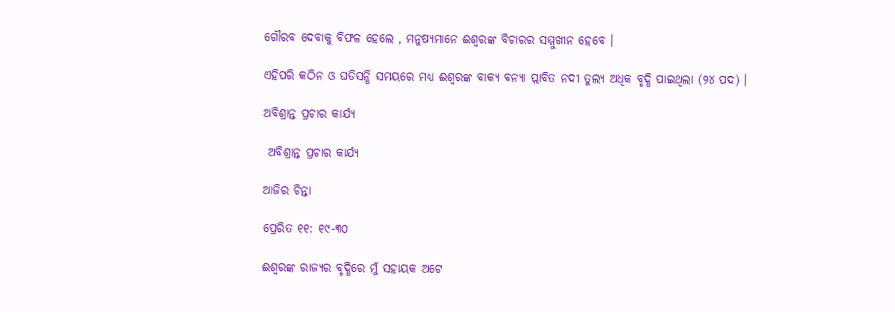ଗୌରବ ଦେବାକୁ ବିଫଳ ହେଲେ , ମନୁଷ୍ୟମାନେ ଈଶ୍ୱରଙ୍କ ବିଚାରର ସମ୍ମୁଖୀନ ହେବେ ।

ଏହିପରି କଠିନ ଓ ଘଡିସନ୍ଧି ସମୟରେ ମଧ୍ୟ ଈଶ୍ୱରଙ୍କ ବାକ୍ୟ ବନ୍ୟା ପ୍ଲାବିତ ନଦୀ ତୁଲ୍ୟ ଅଧିକ ବୃଦ୍ଧି ପାଇଥିଲା (୨୪ ପଦ) ।

ଅବିଶ୍ରାନ୍ତ ପ୍ରଚାର କାର୍ଯ୍ୟ

 ଅବିଶ୍ରାନ୍ତ ପ୍ରଚାର କାର୍ଯ୍ୟ

ଆଜିର ଚିନ୍ତା

ପ୍ରେରିତ ୧୧: ୧୯-୩୦

ଈଶ୍ୱରଙ୍କ ରାଜ୍ୟର ବୃଦ୍ଧିରେ ମୁଁ ସହାୟକ ଅଟେ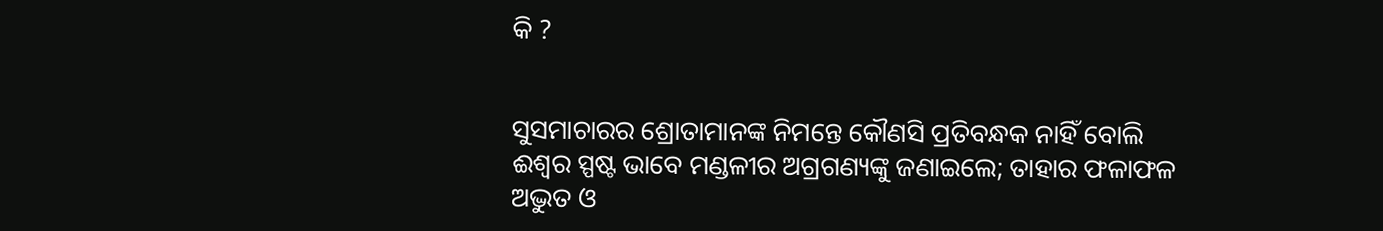କି ?


ସୁସମାଚାରର ଶ୍ରୋତାମାନଙ୍କ ନିମନ୍ତେ କୌଣସି ପ୍ରତିବନ୍ଧକ ନାହିଁ ବୋଲି ଈଶ୍ୱର ସ୍ପଷ୍ଟ ଭାବେ ମଣ୍ଡଳୀର ଅଗ୍ରଗଣ୍ୟଙ୍କୁ ଜଣାଇଲେ; ତାହାର ଫଳାଫଳ ଅଦ୍ଭୁତ ଓ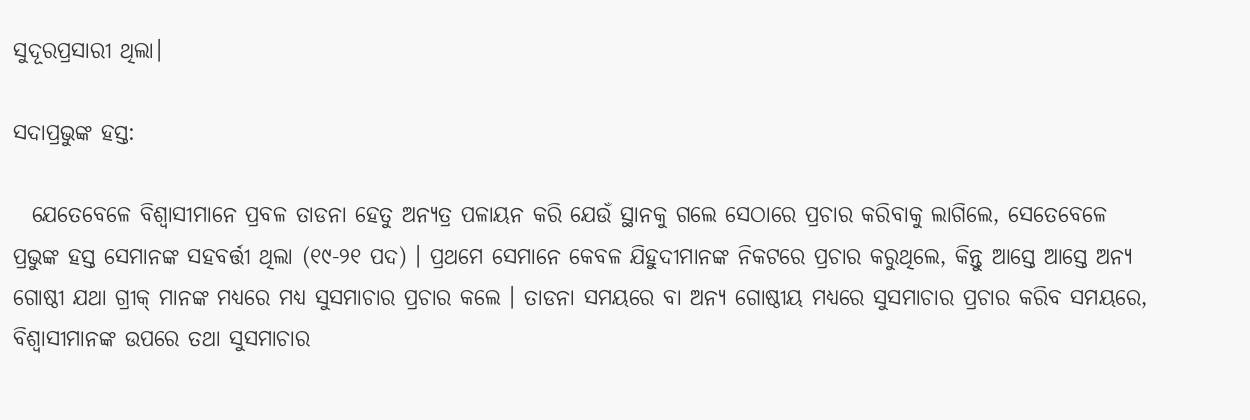ସୁଦୂରପ୍ରସାରୀ ଥିଲା।

ସଦାପ୍ରଭୁଙ୍କ ହସ୍ତ:

  ଯେତେବେଳେ ବିଶ୍ବାସୀମାନେ ପ୍ରବଳ ତାଡନା ହେତୁ ଅନ୍ୟତ୍ର ପଳାୟନ କରି ଯେଉଁ ସ୍ଥାନକୁ ଗଲେ ସେଠାରେ ପ୍ରଚାର କରିବାକୁ ଲାଗିଲେ, ସେତେବେଳେ ପ୍ରଭୁଙ୍କ ହସ୍ତ ସେମାନଙ୍କ ସହବର୍ତ୍ତୀ ଥିଲା (୧୯-୨୧ ପଦ) । ପ୍ରଥମେ ସେମାନେ କେବଳ ଯିହୁଦୀମାନଙ୍କ ନିକଟରେ ପ୍ରଚାର କରୁଥିଲେ, କିନ୍ତୁ ଆସ୍ତେ ଆସ୍ତେ ଅନ୍ୟ ଗୋଷ୍ଠୀ ଯଥା ଗ୍ରୀକ୍ ମାନଙ୍କ ମଧ୍ୟରେ ମଧ୍ୟ ସୁସମାଚାର ପ୍ରଚାର କଲେ । ତାଡନା ସମୟରେ ବା ଅନ୍ଯ ଗୋଷ୍ଠୀୟ ମଧ୍ୟରେ ସୁସମାଚାର ପ୍ରଚାର କରିବ ସମୟରେ, ବିଶ୍ବାସୀମାନଙ୍କ ଉପରେ ତଥା ସୁସମାଚାର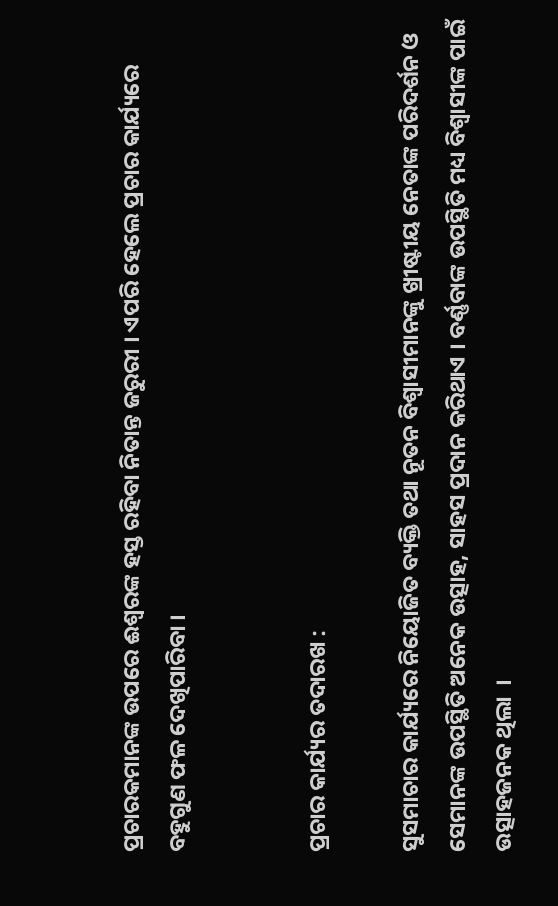ପ୍ରଚାରକମାନଙ୍କ ଉପରେ ଈଶ୍ୱରଙ୍କ ହସ୍ତ ରହିବା ନିତାନ୍ତ ଜରୁରୀ । ଏପରି ହେଲେ ପ୍ରଚାର କାର୍ଯ୍ୟରେ ବହୁଗୁଣ ଫଳ ଦେଖିପାରିବା ।


ପ୍ରଚାର କାର୍ଯ୍ୟର ତଦାରଖ :

ସୁସମାଚାର କାର୍ଯ୍ୟରେ ନିୟୋଜିତ ବ୍ୟକ୍ତି ତଥା ନୂତନ ବିଶ୍ବାସୀମାନଙ୍କୁ ଖ୍ରୀଷ୍ଟୀୟ ନେତାଙ୍କ ପରିଦର୍ଶନ ଓ ସେମାନଙ୍କ ଉପସ୍ଥିତି ଅନେକ ଉତ୍ସାହ, ସାହସ ପ୍ରଦାନ କରିଥାଏ । ବର୍ଣ୍ଣବାଙ୍କ ଉପସ୍ଥିତି ମଧ୍ୟ ବିଶ୍ବାସୀଙ୍କ ପାଇଁ ଉତ୍ସାହଜନକ ଥିଲା  ।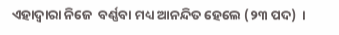ଏହାଦ୍ବାରା ନିଜେ  ବର୍ଣ୍ଣବା ମଧ୍ୟ ଆନନ୍ଦିତ ହେଲେ (୨୩ ପଦ)  ।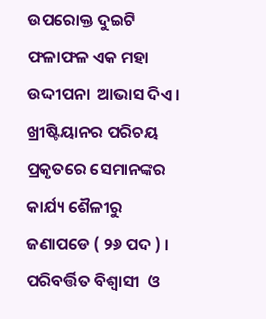ଉପରୋକ୍ତ ଦୁଇଟି ଫଳାଫଳ ଏକ ମହା ଉଦ୍ଦୀପନା  ଆଭାସ ଦିଏ । ଖ୍ରୀଷ୍ଟିୟାନର ପରିଚୟ ପ୍ରକୃତରେ ସେମାନଙ୍କର କାର୍ଯ୍ୟ ଶୈଳୀରୁ ଜଣାପଡେ ( ୨୬ ପଦ ) । ପରିବର୍ତ୍ତିତ ବିଶ୍ବାସୀ  ଓ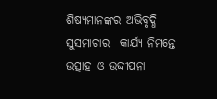ଶିଷ୍ୟମାନଙ୍କର ଅଭିବୃଦ୍ଧି ସୁସମାଚାର  କାର୍ଯ୍ୟ ନିମନ୍ତେ ଉତ୍ସାହ ଓ ଉଦ୍ଦୀପନା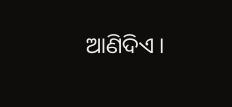ଆଣିଦିଏ ।